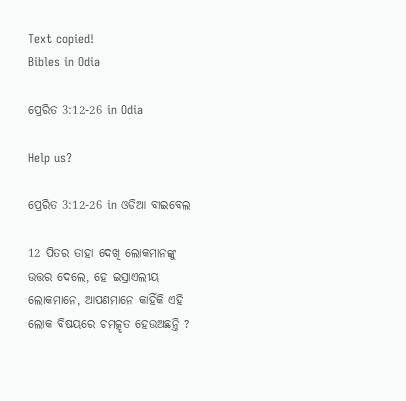Text copied!
Bibles in Odia

ପ୍ରେରିତ 3:12-26 in Odia

Help us?

ପ୍ରେରିତ 3:12-26 in ଓଡିଆ ବାଇବେଲ

12 ପିତର ତାହା ଦେଖି ଲୋକମାନଙ୍କୁ ଉତ୍ତର ଦେଲେ, ହେ ଇସ୍ରାଏଲୀୟ ଲୋକମାନେ, ଆପଣମାନେ କାହିଁକି ଏହି ଲୋକ ବିଷୟରେ ଚମତ୍କୃତ ହେଉଅଛନ୍ତି ?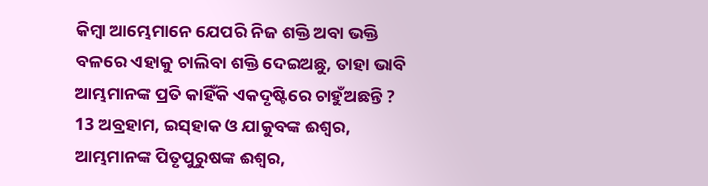କିମ୍ବା ଆମ୍ଭେମାନେ ଯେପରି ନିଜ ଶକ୍ତି ଅବା ଭକ୍ତି ବଳରେ ଏହାକୁ ଚାଲିବା ଶକ୍ତି ଦେଇଅଛୁ, ତାହା ଭାବି ଆମ୍ଭମାନଙ୍କ ପ୍ରତି କାହିଁକି ଏକଦୃଷ୍ଟିରେ ଚାହୁଁଅଛନ୍ତି ?
13 ଅବ୍ରହାମ, ଇସ୍‌ହାକ ଓ ଯାକୁବଙ୍କ ଈଶ୍ୱର, ଆମ୍ଭମାନଙ୍କ ପିତୃପୁରୁଷଙ୍କ ଈଶ୍ୱର,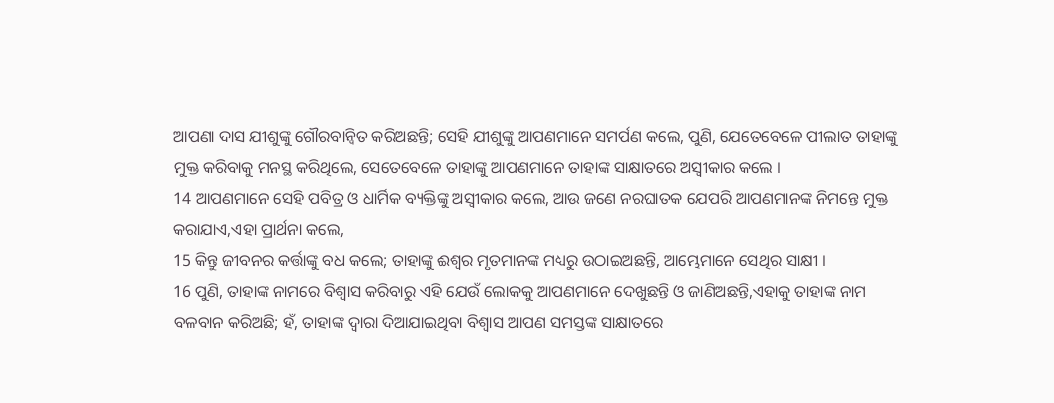ଆପଣା ଦାସ ଯୀଶୁଙ୍କୁ ଗୌରବାନ୍ୱିତ କରିଅଛନ୍ତି; ସେହି ଯୀଶୁଙ୍କୁ ଆପଣମାନେ ସମର୍ପଣ କଲେ, ପୁଣି, ଯେତେବେଳେ ପୀଲାତ ତାହାଙ୍କୁ ମୁକ୍ତ କରିବାକୁ ମନସ୍ଥ କରିଥିଲେ, ସେତେବେଳେ ତାହାଙ୍କୁ ଆପଣମାନେ ତାହାଙ୍କ ସାକ୍ଷାତରେ ଅସ୍ୱୀକାର କଲେ ।
14 ଆପଣମାନେ ସେହି ପବିତ୍ର ଓ ଧାର୍ମିକ ବ୍ୟକ୍ତିଙ୍କୁ ଅସ୍ୱୀକାର କଲେ, ଆଉ ଜଣେ ନରଘାତକ ଯେପରି ଆପଣମାନଙ୍କ ନିମନ୍ତେ ମୁକ୍ତ କରାଯାଏ,ଏହା ପ୍ରାର୍ଥନା କଲେ,
15 କିନ୍ତୁ ଜୀବନର କର୍ତ୍ତାଙ୍କୁ ବଧ କଲେ; ତାହାଙ୍କୁ ଈଶ୍ୱର ମୃତମାନଙ୍କ ମଧ୍ୟରୁ ଉଠାଇଅଛନ୍ତି, ଆମ୍ଭେମାନେ ସେଥିର ସାକ୍ଷୀ ।
16 ପୁଣି, ତାହାଙ୍କ ନାମରେ ବିଶ୍ୱାସ କରିବାରୁ ଏହି ଯେଉଁ ଲୋକକୁ ଆପଣମାନେ ଦେଖୁଛନ୍ତି ଓ ଜାଣିଅଛନ୍ତି,ଏହାକୁ ତାହାଙ୍କ ନାମ ବଳବାନ କରିଅଛି; ହଁ, ତାହାଙ୍କ ଦ୍ୱାରା ଦିଆଯାଇଥିବା ବିଶ୍ୱାସ ଆପଣ ସମସ୍ତଙ୍କ ସାକ୍ଷାତରେ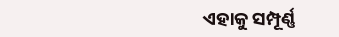ଏହାକୁ ସମ୍ପୂର୍ଣ୍ଣ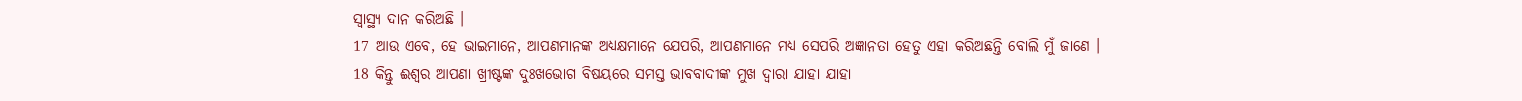ସ୍ୱାସ୍ଥ୍ୟ ଦାନ କରିଅଛି ।
17 ଆଉ ଏବେ, ହେ ଭାଇମାନେ, ଆପଣମାନଙ୍କ ଅଧ୍ୟକ୍ଷମାନେ ଯେପରି, ଆପଣମାନେ ମଧ୍ୟ ସେପରି ଅଜ୍ଞାନତା ହେତୁ ଏହା କରିଅଛନ୍ତି ବୋଲି ମୁଁ ଜାଣେ ।
18 କିନ୍ତୁ ଈଶ୍ୱର ଆପଣା ଖ୍ରୀଷ୍ଟଙ୍କ ଦୁଃଖଭୋଗ ବିଷୟରେ ସମସ୍ତ ଭାବବାଦୀଙ୍କ ମୁଖ ଦ୍ୱାରା ଯାହା ଯାହା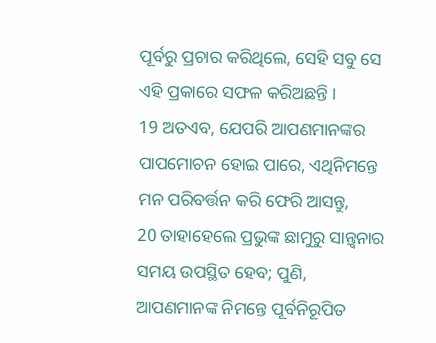ପୂର୍ବରୁ ପ୍ରଚାର କରିଥିଲେ, ସେହି ସବୁ ସେ ଏହି ପ୍ରକାରେ ସଫଳ କରିଅଛନ୍ତି ।
19 ଅତଏବ, ଯେପରି ଆପଣମାନଙ୍କର ପାପମୋଚନ ହୋଇ ପାରେ, ଏଥିନିମନ୍ତେ ମନ ପରିବର୍ତ୍ତନ କରି ଫେରି ଆସନ୍ତୁ,
20 ତାହାହେଲେ ପ୍ରଭୁଙ୍କ ଛାମୁରୁ ସାନ୍ତ୍ୱନାର ସମୟ ଉପସ୍ଥିତ ହେବ; ପୁଣି, ଆପଣମାନଙ୍କ ନିମନ୍ତେ ପୂର୍ବନିରୂପିତ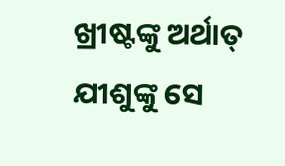ଖ୍ରୀଷ୍ଟଙ୍କୁ ଅର୍ଥାତ୍ ଯୀଶୁଙ୍କୁ ସେ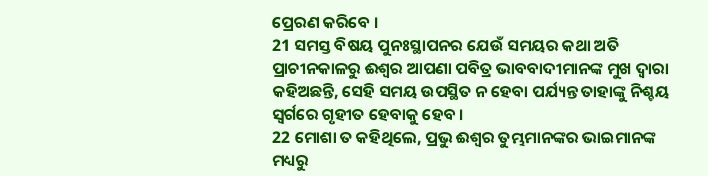ପ୍ରେରଣ କରିବେ ।
21 ସମସ୍ତ ବିଷୟ ପୁନଃସ୍ଥାପନର ଯେଉଁ ସମୟର କଥା ଅତି ପ୍ରାଚୀନକାଳରୁ ଈଶ୍ୱର ଆପଣା ପବିତ୍ର ଭାବବାଦୀମାନଙ୍କ ମୁଖ ଦ୍ୱାରା କହିଅଛନ୍ତି, ସେହି ସମୟ ଉପସ୍ଥିତ ନ ହେବା ପର୍ଯ୍ୟନ୍ତ ତାହାଙ୍କୁ ନିଶ୍ଚୟ ସ୍ୱର୍ଗରେ ଗୃହୀତ ହେବାକୁ ହେବ ।
22 ମୋଶା ତ କହିଥିଲେ, ପ୍ରଭୁ ଈଶ୍ୱର ତୁମ୍ଭମାନଙ୍କର ଭାଇମାନଙ୍କ ମଧ୍ୟରୁ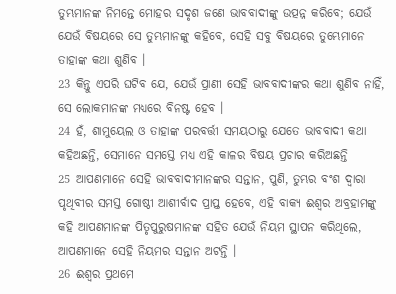ତୁମ୍ଭମାନଙ୍କ ନିମନ୍ତେ ମୋହର ସଦୃଶ ଜଣେ ଭାବବାଦୀଙ୍କୁ ଉତ୍ପନ୍ନ କରିବେ; ଯେଉଁ ଯେଉଁ ବିଷୟରେ ସେ ତୁମ୍ଭମାନଙ୍କୁ କହିବେ, ସେହି ସବୁ ବିଷୟରେ ତୁମ୍ଭେମାନେ ତାହାଙ୍କ କଥା ଶୁଣିବ ।
23 କିନ୍ତୁ ଏପରି ଘଟିବ ଯେ, ଯେଉଁ ପ୍ରାଣୀ ସେହି ଭାବବାଦୀଙ୍କର କଥା ଶୁଣିବ ନାହିଁ, ସେ ଲୋକମାନଙ୍କ ମଧ୍ୟରେ ବିନଷ୍ଟ ହେବ ।
24 ହଁ, ଶାମୁୟେଲ ଓ ତାହାଙ୍କ ପରବର୍ତ୍ତୀ ସମୟଠାରୁ ଯେତେ ଭାବବାଦୀ କଥା କହିଅଛନ୍ତି, ସେମାନେ ସମସ୍ତେ ମଧ୍ୟ ଏହି କାଳର ବିଷୟ ପ୍ରଚାର କରିଅଛନ୍ତି
25 ଆପଣମାନେ ସେହି ଭାବବାଦୀମାନଙ୍କର ସନ୍ତାନ, ପୁଣି, ତୁମ୍ଭର ବଂଶ ଦ୍ୱାରା ପୃଥିବୀର ସମସ୍ତ ଗୋଷ୍ଠୀ ଆଶୀର୍ବାଦ ପ୍ରାପ୍ତ ହେବେ, ଏହି ବାକ୍ୟ ଈଶ୍ୱର ଅବ୍ରହାମଙ୍କୁ କହି ଆପଣମାନଙ୍କ ପିତୃପୁରୁଷମାନଙ୍କ ସହିତ ଯେଉଁ ନିୟମ ସ୍ଥାପନ କରିଥିଲେ, ଆପଣମାନେ ସେହି ନିୟମର ସନ୍ତାନ ଅଟନ୍ତି ।
26 ଈଶ୍ୱର ପ୍ରଥମେ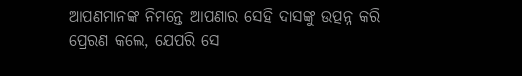ଆପଣମାନଙ୍କ ନିମନ୍ତେ ଆପଣାର ସେହି ଦାସଙ୍କୁ ଉତ୍ପନ୍ନ କରି ପ୍ରେରଣ କଲେ, ଯେପରି ସେ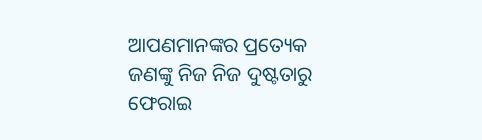ଆପଣମାନଙ୍କର ପ୍ରତ୍ୟେକ ଜଣଙ୍କୁ ନିଜ ନିଜ ଦୁଷ୍ଟତାରୁ ଫେରାଇ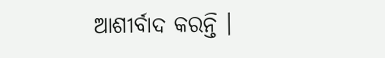ଆଶୀର୍ବାଦ କରନ୍ତି ।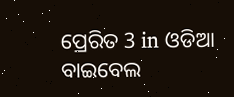ପ୍ରେରିତ 3 in ଓଡିଆ ବାଇବେଲ